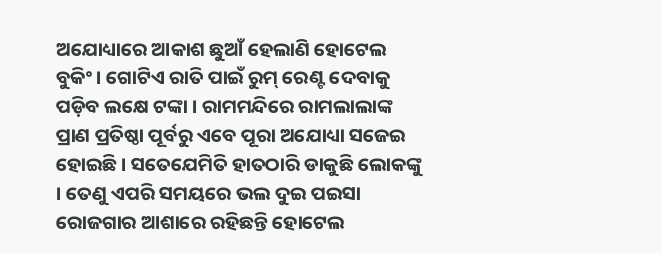ଅଯୋଧ୍ୟାରେ ଆକାଶ ଛୁଆଁ ହେଲାଣି ହୋଟେଲ ବୁକିଂ । ଗୋଟିଏ ରାତି ପାଇଁ ରୁମ୍ ରେଣ୍ଟ ଦେବାକୁ ପଡ଼ିବ ଲକ୍ଷେ ଟଙ୍କା । ରାମମନ୍ଦିରେ ରାମଲାଲାଙ୍କ ପ୍ରାଣ ପ୍ରତିଷ୍ଠା ପୂର୍ବରୁ ଏବେ ପୂରା ଅଯୋଧ୍ୟା ସଜେଇ ହୋଇଛି । ସତେଯେମିତି ହାତଠାରି ଡାକୁଛି ଲୋକଙ୍କୁ । ତେଣୁ ଏପରି ସମୟରେ ଭଲ ଦୁଇ ପଇସା ରୋଜଗାର ଆଶାରେ ରହିଛନ୍ତି ହୋଟେଲ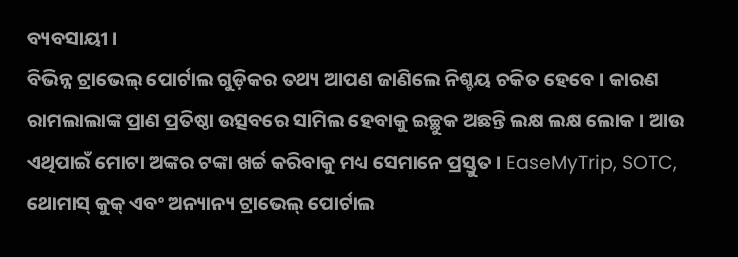ବ୍ୟବସାୟୀ ।
ବିଭିନ୍ନ ଟ୍ରାଭେଲ୍ ପୋର୍ଟାଲ ଗୁଡ଼ିକର ତଥ୍ୟ ଆପଣ ଜାଣିଲେ ନିଶ୍ଚୟ ଚକିତ ହେବେ । କାରଣ ରାମଲାଲାଙ୍କ ପ୍ରାଣ ପ୍ରତିଷ୍ଠା ଉତ୍ସବରେ ସାମିଲ ହେବାକୁ ଇଚ୍ଛୁକ ଅଛନ୍ତି ଲକ୍ଷ ଲକ୍ଷ ଲୋକ । ଆଉ ଏଥିପାଇଁ ମୋଟା ଅଙ୍କର ଟଙ୍କା ଖର୍ଚ୍ଚ କରିବାକୁ ମଧ୍ୟ ସେମାନେ ପ୍ରସ୍ତୁତ । EaseMyTrip, SOTC, ଥୋମାସ୍ କୁକ୍ ଏବଂ ଅନ୍ୟାନ୍ୟ ଟ୍ରାଭେଲ୍ ପୋର୍ଟାଲ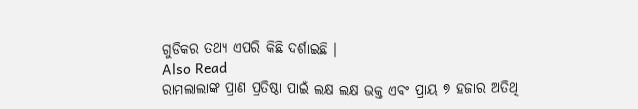ଗୁଡିକର ତଥ୍ୟ ଏପରି କିଛି ଦର୍ଶାଇଛି ।
Also Read
ରାମଲାଲାଙ୍କ ପ୍ରାଣ ପ୍ରତିଷ୍ଠା ପାଇଁ ଲକ୍ଷ ଲକ୍ଷ ଭକ୍ତ ଏବଂ ପ୍ରାୟ ୭ ହଜାର ଅତିଥି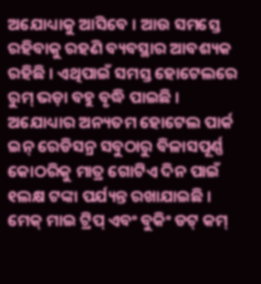ଅଯୋଧ୍ୟାକୁ ଆସିବେ । ଆଉ ସମସ୍ତେ ରହିବାକୁ ରହଣି ବ୍ୟବସ୍ଥାର ଆବଶ୍ୟକ ରହିଛି । ଏଥିପାଇଁ ସମସ୍ତ ହୋଟେଲରେ ରୁମ୍ ଭଡ଼ା ବହୁ ବୃଦ୍ଧି ପାଇଛି । ଅଯୋଧ୍ୟାର ଅନ୍ୟତମ ହୋଟେଲ ପାର୍କ ଇନ୍ ରେଡିସନ୍ର ସବୁଠାରୁ ବିଳାସପୂର୍ଣ୍ଣ କୋଠରିକୁ ମାତ୍ର ଗୋଟିଏ ଦିନ ପାଇଁ ୧ଲକ୍ଷ ଟଙ୍କା ପର୍ଯ୍ୟନ୍ତ ରଖାଯାଇଛି ।
ମେକ୍ ମାଇ ଟ୍ରିପ୍ ଏବଂ ବୁକିଂ ଡଟ୍ କମ୍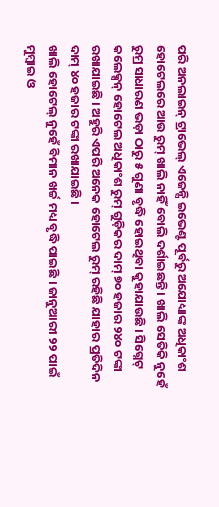ପରି ଅନଲାଇନ୍ ଟ୍ରାଭେଲ୍ ଏଜେନ୍ସି ଇଭେଣ୍ଟ ପୂର୍ବରୁ ଅଯୋଧ୍ୟାଙ୍କ ଅଧିକାଂଶ ହୋଟେଲରେ ଆଉ ରୁମ୍ ଖାଲି ନାହିଁ ବୋଲି ଦର୍ଶାଇଛନ୍ତି । ଖାଲି ସେତିକି ନୁହେଁ ରୁମ୍ର ସାଧାରଣ ଭଡ଼ା ଠାରୁ ୫ ଗୁଣା ବୃଦ୍ଧି ହୋଇଥିବା କୁହାଯାଉଛି । ସିଗ୍ନେଟ୍ କଲେକ୍ସନ୍ ହୋଟେଲ ଅଧିକାଂଶ ରୁମ୍ ଗୁଡ଼ିକର ଦାମ୍ ୭୦ ହଜାର ୨୪୦ ଟଙ୍କା ରଖାଯାଇଛି । ଅହୁରି ଏପରି ଅନେକ ହୋଟେଲ ରୁମ୍ ରହିଛି ଯାହାର ପ୍ରତିଦିନ ଦାମ୍ ୪୦ ହଜାର ଟଙ୍କା ରଖାଯାଇଛି ।
ଖାଲି ହୋଟେଲ୍ ନୁହେଁ ବିମାନ ଖର୍ଚ୍ଚ ମଧ୍ୟ ବୃଦ୍ଧି ପାଇଛି । ଜାନୁଆରୀ ୨୨ ପାଇଁ ମୁମ୍ବାଇ ଓ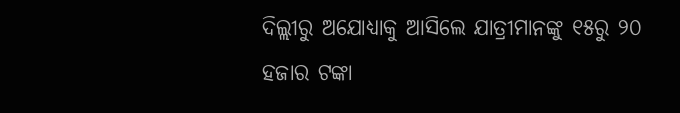ଦିଲ୍ଲୀରୁ ଅଯୋଧ୍ୟାକୁ ଆସିଲେ ଯାତ୍ରୀମାନଙ୍କୁ ୧୫ରୁ ୨୦ ହଜାର ଟଙ୍କା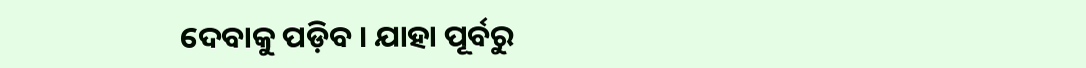ଦେବାକୁ ପଡ଼ିବ । ଯାହା ପୂର୍ବରୁ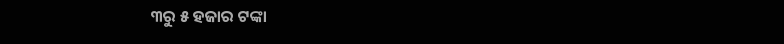୩ରୁ ୫ ହଜାର ଟଙ୍କା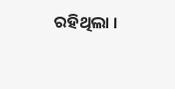ରହିଥିଲା ।